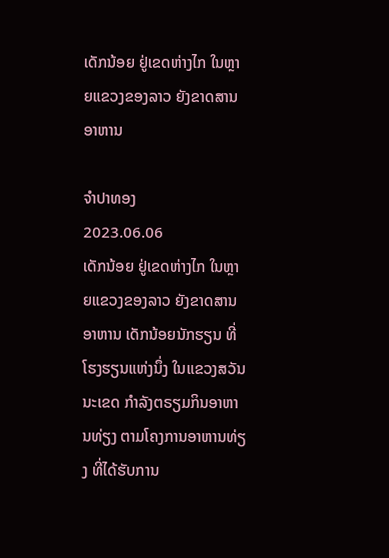ເດັກນ້ອຍ ຢູ່ເຂດຫ່າງໄກ ໃນຫຼາຍແຂວງຂອງລາວ ຍັງຂາດສານອາຫານ

ຈຳປາທອງ
2023.06.06
ເດັກນ້ອຍ ຢູ່ເຂດຫ່າງໄກ ໃນຫຼາຍແຂວງຂອງລາວ ຍັງຂາດສານອາຫານ ເດັກນ້ອຍນັກຮຽນ ທີ່ໂຮງຮຽນແຫ່ງນຶ່ງ ໃນແຂວງສວັນນະເຂດ ກຳລັງຕຣຽມກິນອາຫານທ່ຽງ ຕາມໂຄງການອາຫານທ່ຽງ ທີ່ໄດ້ຮັບການ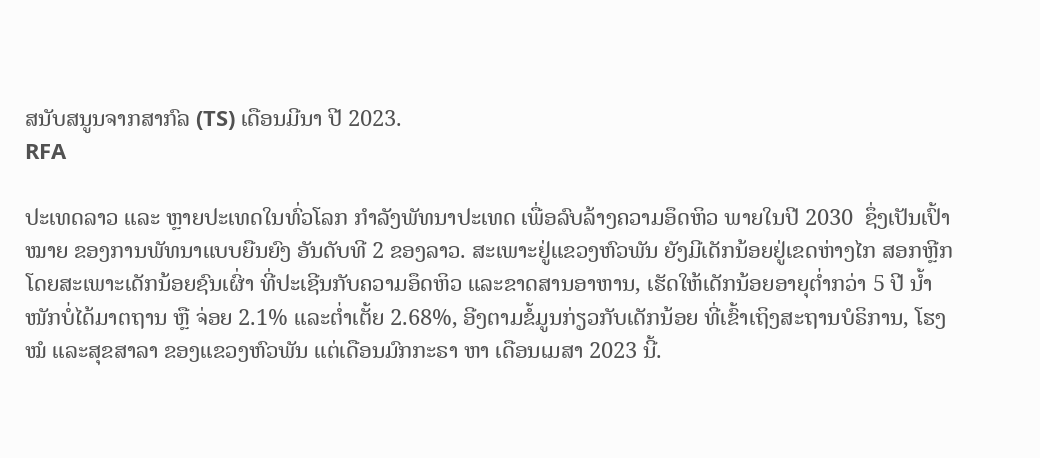ສນັບສນູນຈາກສາກົລ (TS) ເດືອນມີນາ ປີ 2023.
RFA

ປະເທດລາວ ແລະ ຫຼາຍປະເທດໃນທົ່ວໂລກ ກໍາລັງພັທນາປະເທດ ເພື່ອລົບລ້າງຄວາມອຶດຫິວ ພາຍໃນປີ 2030  ຊຶ່ງເປັນເປົ້າໝາຍ ຂອງການພັທນາແບບຍືນຍົງ ອັນດັບທີ 2 ຂອງລາວ. ສະເພາະຢູ່ແຂວງຫົວພັນ ຍັງມີເດັກນ້ອຍຢູ່ເຂດຫ່າງໄກ ສອກຫຼີກ ໂດຍສະເພາະເດັກນ້ອຍຊົນເຜົ່າ ທີ່ປະເຊີນກັບຄວາມອຶດຫິວ ແລະຂາດສານອາຫານ, ເຮັດໃຫ້ເດັກນ້ອຍອາຍຸຕໍ່າກວ່າ 5 ປີ ນໍ້າໜັກບໍ່ໄດ້ມາຕຖານ ຫຼື ຈ່ອຍ 2.1% ແລະຕໍ່າເຕັ້ຍ 2.68%, ອີງຕາມຂໍ້ມູນກ່ຽວກັບເດັກນ້ອຍ ທີ່ເຂົ້າເຖິງສະຖານບໍຣິການ, ໂຮງໝໍ ແລະສຸຂສາລາ ຂອງແຂວງຫົວພັນ ແຕ່ເດືອນມົກກະຣາ ຫາ ເດືອນເມສາ 2023 ນີ້.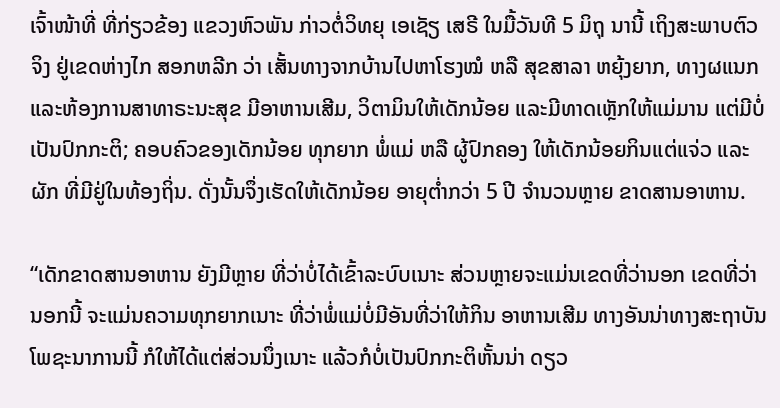ເຈົ້າໜ້າທີ່ ທີ່ກ່ຽວຂ້ອງ ແຂວງຫົວພັນ ກ່າວຕໍ່ວິທຍຸ ເອເຊັຽ ເສຣີ ໃນມື້ວັນທີ 5 ມິຖຸ ນານີ້ ເຖິງສະພາບຕົວຈິງ ຢູ່ເຂດຫ່າງໄກ ສອກຫລີກ ວ່າ ເສັ້ນທາງຈາກບ້ານໄປຫາໂຮງໝໍ ຫລື ສຸຂສາລາ ຫຍຸ້ງຍາກ, ທາງຜແນກ ແລະຫ້ອງການສາທາຣະນະສຸຂ ມີອາຫານເສີມ, ວິຕາມິນໃຫ້ເດັກນ້ອຍ ແລະມີທາດເຫຼັກໃຫ້ແມ່ມານ ແຕ່ມີບໍ່ເປັນປົກກະຕິ; ຄອບຄົວຂອງເດັກນ້ອຍ ທຸກຍາກ ພໍ່ແມ່ ຫລື ຜູ້ປົກຄອງ ໃຫ້ເດັກນ້ອຍກິນແຕ່ແຈ່ວ ແລະຜັກ ທີ່ມີຢູ່ໃນທ້ອງຖິ່ນ. ດັ່ງນັ້ນຈຶ່ງເຮັດໃຫ້ເດັກນ້ອຍ ອາຍຸຕໍ່າກວ່າ 5 ປີ ຈໍານວນຫຼາຍ ຂາດສານອາຫານ.

“ເດັກຂາດສານອາຫານ ຍັງມີຫຼາຍ ທີ່ວ່າບໍ່ໄດ້ເຂົ້າລະບົບເນາະ ສ່ວນຫຼາຍຈະແມ່ນເຂດທີ່ວ່ານອກ ເຂດທີ່ວ່ານອກນີ້ ຈະແມ່ນຄວາມທຸກຍາກເນາະ ທີ່ວ່າພໍ່ແມ່ບໍ່ມີອັນທີ່ວ່າໃຫ້ກິນ ອາຫານເສີມ ທາງອັນນ່າທາງສະຖາບັນໂພຊະນາການນີ້ ກໍໃຫ້ໄດ້ແຕ່ສ່ວນນຶ່ງເນາະ ແລ້ວກໍບໍ່ເປັນປົກກະຕິຫັ້ນນ່າ ດຽວ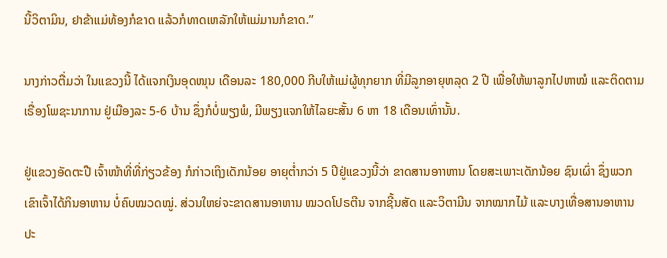ນີ້ວິຕາມິນ, ຢາຂ້າແມ່ທ້ອງກໍຂາດ ແລ້ວກໍທາດເຫລັກໃຫ້ແມ່ມານກໍຂາດ.”

ນາງກ່າວຕື່ມວ່າ ໃນແຂວງນີ້ ໄດ້ແຈກເງິນອຸດໜຸນ ເດືອນລະ 180,000 ກີບໃຫ້ແມ່ຜູ້ທຸກຍາກ ທີ່ມີລູກອາຍຸຫລຸດ 2 ປີ ເພື່ອໃຫ້ພາລູກໄປຫາໝໍ ແລະຕິດຕາມເຣື່ອງໂພຊະນາການ ຢູ່ເມືອງລະ 5-6 ບ້ານ ຊຶ່ງກໍບໍ່ພຽງພໍ, ມີພຽງແຈກໃຫ້ໄລຍະສັ້ນ 6 ຫາ 18 ເດືອນເທົ່ານັ້ນ.

ຢູ່ແຂວງອັດຕະປື ເຈົ້າໜ້າທີ່ທີ່ກ່ຽວຂ້ອງ ກໍກ່າວເຖິງເດັກນ້ອຍ ອາຍຸຕໍ່າກວ່າ 5 ປີຢູ່ແຂວງນີ້ວ່າ ຂາດສານອາາຫານ ໂດຍສະເພາະເດັກນ້ອຍ ຊົນເຜົ່າ ຊຶ່ງພວກເຂົາເຈົ້າໄດ້ກິນອາຫານ ບໍ່ຄົບໝວດໝູ່. ສ່ວນໃຫຍ່ຈະຂາດສານອາຫານ ໝວດໂປຣຕີນ ຈາກຊີ້ນສັດ ແລະວິຕາມີນ ຈາກໝາກໄມ້ ແລະບາງເທື່ອສານອາຫານ ປະ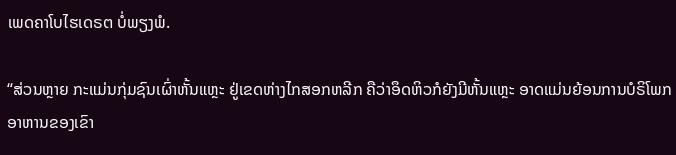ເພດຄາໂບໄຮເດຣຕ ບໍ່ພຽງພໍ.

“ສ່ວນຫຼາຍ ກະແມ່ນກຸ່ມຊົນເຜົ່າຫັ້ນແຫຼະ ຢູ່ເຂດຫ່າງໄກສອກຫລີກ ຄືວ່າອຶດຫິວກໍຍັງມີຫັ້ນແຫຼະ ອາດແມ່ນຍ້ອນການບໍຣິໂພກ ອາຫານຂອງເຂົາ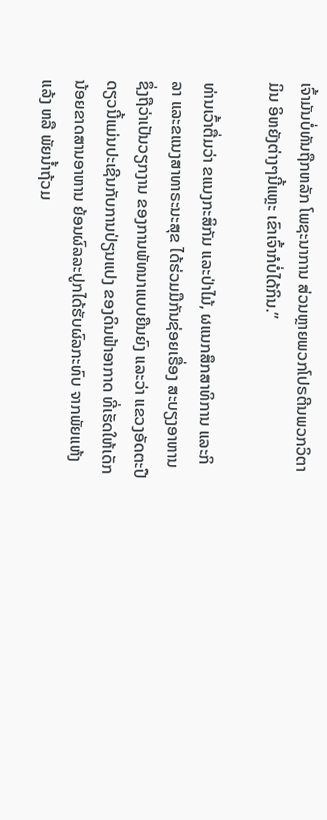ເຈົ້າມັນບໍ່ທັນຖືກຫລັກ ໂພຊະນາການ ສ່ວນຫຼາຍພວກໂປຣຕີນພວກວິຕາມິນ ອິຫຍັງຕ່າງໆນີ້ແຫຼະ ເຂົາເຈົ້າກໍບໍ່ໄດ້ກິນ.”

ທ່ານເວົ້າຕື່ມວ່າ ຂແນງກະສິກັມ ແລະປ່າໄມ້, ຜແນກສຶກສາທິການ ແລະກິລາ ແລະຂແນງສາທາຣະນະສຸຂ ໄດ້ຮ່ວມມືກັນຊ່ອຍເຣື່ອງ ສະບຽງອາຫານ ຊຶ່ງຖືວ່າເປັນວຽກງານ ຂອງການພັທນາແບບຍືນຍົງ ແລະວ່າ ແຂວງອັດຕະປື ດຽວນີ້ແມ່ນປະເຊີນກັບການປ່ຽນແປງ ຂອງດິນຟ້າອາກາດ ທີ່ເຮັດໃຫ້ເດັກນ້ອຍຂາດສານອາຫານ ຍ້ອນຜົລລະປູກໄດ້ຮັບຜົລກະທົບ ຈາກພັຍແຫ້ງແລ້ງ ຫລື ພັຍນໍ້າຖ້ວມ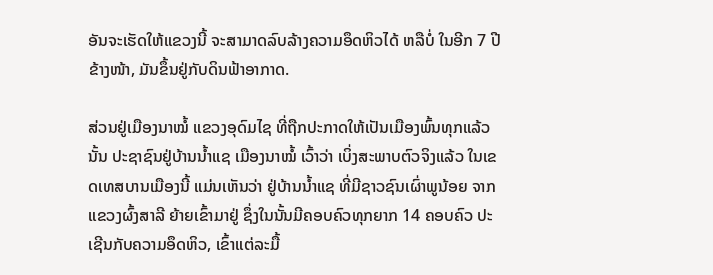ອັນຈະເຮັດໃຫ້ແຂວງນີ້ ຈະສາມາດລົບລ້າງຄວາມອຶດຫິວໄດ້ ຫລືບໍ່ ໃນອີກ 7 ປີຂ້າງໜ້າ, ມັນຂຶ້ນຢູ່ກັບດິນຟ້າອາກາດ.

ສ່ວນຢູ່ເມືອງນາໝໍ້ ແຂວງອຸດົມໄຊ ທີ່ຖືກປະກາດໃຫ້ເປັນເມືອງພົ້ນທຸກແລ້ວນັ້ນ ປະຊາຊົນຢູ່ບ້ານນໍ້າແຊ ເມືອງນາໝໍ້ ເວົ້າວ່າ ເບິ່ງສະພາບຕົວຈິງແລ້ວ ໃນເຂດເທສບານເມືອງນີ້ ແມ່ນເຫັນວ່າ ຢູ່ບ້ານນໍ້າແຊ ທີ່ມີຊາວຊົນເຜົ່າພູນ້ອຍ ຈາກແຂວງຜົ້ງສາລີ ຍ້າຍເຂົ້າມາຢູ່ ຊຶ່ງໃນນັ້ນມີຄອບຄົວທຸກຍາກ 14 ຄອບຄົວ ປະເຊີນກັບຄວາມອຶດຫິວ, ເຂົ້າແຕ່ລະມື້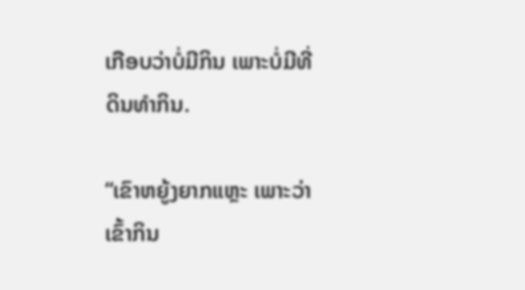ເກືອບວ່າບໍ່ມີກິນ ເພາະບໍ່ມີທີ່ດິນທໍາກິນ.

“ເຂົາຫຍູ້ງຍາກແຫຼະ ເພາະວ່າເຂົ້າກິນ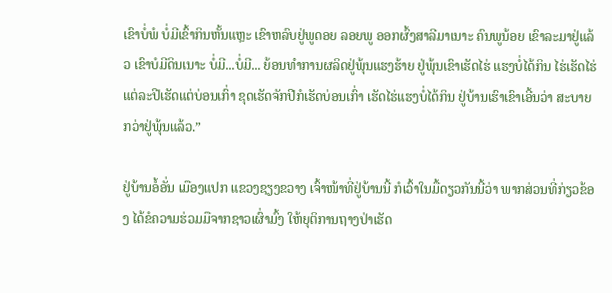ເຂົາບໍ່ພໍ ບໍ່ມີເຂົ້າກິນຫັ້ນແຫຼະ ເຂົາຫລົບຢູ່ພູດອຍ ລອຍພູ ອອກຜົ້ງສາລີມາເນາະ ຄົນພູນ້ອຍ ເຂົາລະມາຢູ່ແລ້ວ ເຂົາບໍມີດິນເນາະ ບໍ່ມີ...ບໍ່ມີ... ຍ້ອນທໍາການຜລິດຢູ່ພຸ້ນແຮງຮ້າຍ ຢູ່ພຸ້ນເຂົາເຮັດໄຮ່ ແຮງບໍ່ໄດ້ກິນ ໄຮ່ເຮັດໄຮ່ແຕ່ລະປີເຮັດແຕ່ບ່ອນເກົ່າ ຂຸດເຮັດຈັກປີກໍເຮັດບ່ອນເກົ່າ ເຮັດໄຮ່ແຮງບໍ່ໄດ້ກິນ ຢູ່ບ້ານເຮົາເຂົາເອີ້ນວ່າ ສະບາຍກວ່າຢູ່ພຸ້ນແລ້ວ.”

ຢູ່ບ້ານອໍ້ອັ່ນ ເມືອງແປກ ແຂວງຊຽງຂວາງ ເຈົ້າໜ້າທີ່ຢູ່ບ້ານນີ້ ກໍເວົ້າໃນມື້ດຽວກັນນີ້ວ່າ ພາກສ່ວນທີ່ກ່ຽວຂ້ອງ ໄດ້ຂໍຄວາມຮ່ວມມືຈາກຊາວເຜົ່າມົ້ງ ໃຫ້ຍຸຕິການຖາງປ່າເຮັດ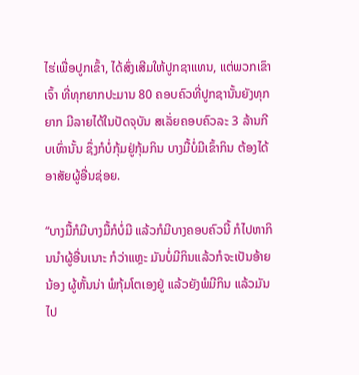ໄຮ່ເພື່ອປູກເຂົ້າ, ໄດ້ສົ່ງເສີມໃຫ້ປູກຊາແທນ, ແຕ່ພວກເຂົາເຈົ້າ ທີ່ທຸກຍາກປະມານ 80 ຄອບຄົວທີ່ປູກຊານັ້ນຍັງທຸກຍາກ ມີລາຍໄດ້ໃນປັດຈຸບັນ ສເລັ່ຍຄອບຄົວລະ 3 ລ້ານກີບເທົ່ານັ້ນ ຊຶ່ງກໍບໍ່ກຸ້ມຢູ່ກຸ້ມກິນ ບາງມື້ບໍ່ມີເຂົ້າກິນ ຕ້ອງໄດ້ອາສັຍຜູ້ອື່ນຊ່ອຍ.

“ບາງມື້ກໍມີບາງມື້ກໍບໍ່ມີ ແລ້ວກໍມີບາງຄອບຄົວນີ້ ກໍໄປຫາກິນນໍາຜູ້ອື່ນເນາະ ກໍວ່າແຫຼະ ມັນບໍ່ມີກິນແລ້ວກໍຈະເປັນອ້າຍນ້ອງ ຜູ້ຫັ້ນນ່າ ພໍກຸ້ມໂຕເອງຢູ່ ແລ້ວຍັງພໍມີກິນ ແລ້ວມັນໄປ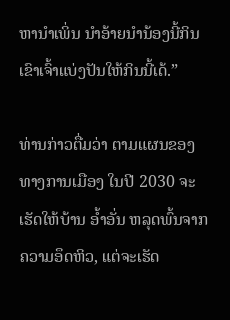ຫານໍາເພິ່ນ ນໍາອ້າຍນໍານ້ອງນີ້ກິນ ເຂົາເຈົ້າແບ່ງປັນໃຫ້ກິນນີ້ເດ້.”

ທ່ານກ່າວຕື່ມວ່າ ຕາມແຜນຂອງທາງການເມືອງ ໃນປີ 2030 ຈະເຮັດໃຫ້ບ້ານ ອໍ້າອັ່ນ ຫລຸດພົ້ນຈາກຄວາມອຶດຫິວ, ແຕ່ຈະເຮັດ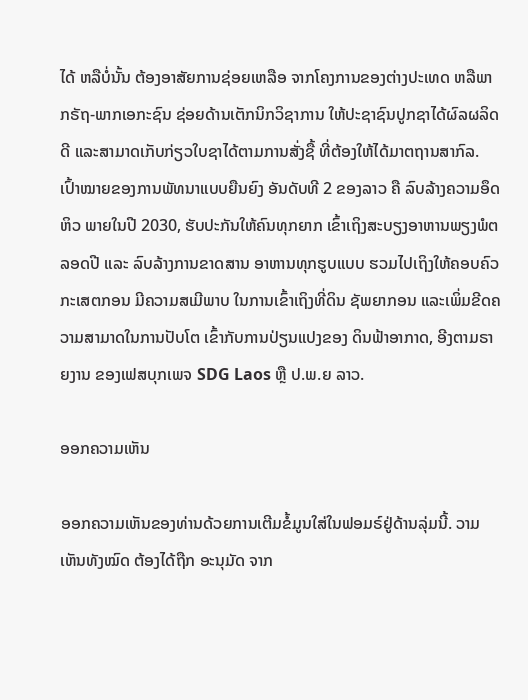ໄດ້ ຫລືບໍ່ນັ້ນ ຕ້ອງອາສັຍການຊ່ອຍເຫລືອ ຈາກໂຄງການຂອງຕ່າງປະເທດ ຫລືພາກຣັຖ-ພາກເອກະຊົນ ຊ່ອຍດ້ານເຕັກນິກວິຊາການ ໃຫ້ປະຊາຊົນປູກຊາໄດ້ຜົລຜລິດດີ ແລະສາມາດເກັບກ່ຽວໃບຊາໄດ້ຕາມການສັ່ງຊື້ ທີ່ຕ້ອງໃຫ້ໄດ້ມາຕຖານສາກົລ. ເປົ້າໝາຍຂອງການພັທນາແບບຍືນຍົງ ອັນດັບທີ 2 ຂອງລາວ ຄື ລົບລ້າງຄວາມອຶດຫິວ ພາຍໃນປີ 2030, ຮັບປະກັນໃຫ້ຄົນທຸກຍາກ ເຂົ້າເຖິງສະບຽງອາຫານພຽງພໍຕລອດປີ ແລະ ລົບລ້າງການຂາດສານ ອາຫານທຸກຮູບແບບ ຮວມໄປເຖິງໃຫ້ຄອບຄົວກະເສຕກອນ ມີຄວາມສເມີພາບ ໃນການເຂົ້າເຖິງທີ່ດິນ ຊັພຍາກອນ ແລະເພິ່ມຂີດຄວາມສາມາດໃນການປັບໂຕ ເຂົ້າກັບການປ່ຽນແປງຂອງ ດິນຟ້າອາກາດ, ອີງຕາມຣາຍງານ ຂອງເຟສບຸກເພຈ SDG Laos ຫຼື ປ.ພ.ຍ ລາວ.

ອອກຄວາມເຫັນ

ອອກຄວາມເຫັນຂອງທ່ານດ້ວຍການເຕີມຂໍ້ມູນໃສ່ໃນຟອມຣ໌ຢູ່ດ້ານລຸ່ມນີ້. ວາມເຫັນທັງໝົດ ຕ້ອງໄດ້ຖືກ ອະນຸມັດ ຈາກ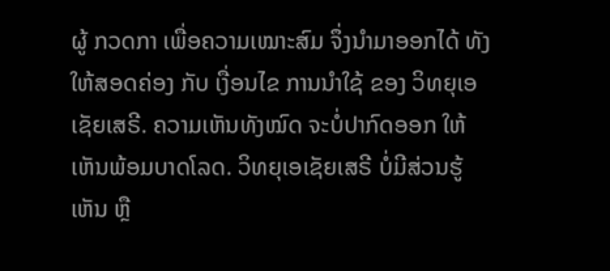ຜູ້ ກວດກາ ເພື່ອຄວາມເໝາະສົມ ຈຶ່ງນໍາມາອອກໄດ້ ທັງໃຫ້ສອດຄ່ອງ ກັບ ເງື່ອນໄຂ ການນຳໃຊ້ ຂອງ ວິທຍຸເອເຊັຍເສຣີ. ຄວາມເຫັນທັງໝົດ ຈະບໍ່ປາກົດອອກ ໃຫ້ເຫັນພ້ອມບາດໂລດ. ວິທຍຸເອເຊັຍເສຣີ ບໍ່ມີສ່ວນຮູ້ເຫັນ ຫຼື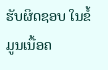ຮັບຜິດຊອບ ໃນຂໍ້ມູນເນື້ອຄ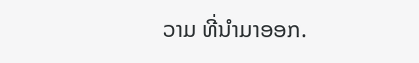ວາມ ທີ່ນໍາມາອອກ.